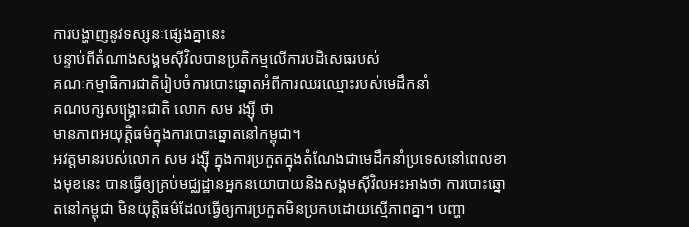ការបង្ហាញនូវទស្សនៈផ្សេងគ្នានេះ
បន្ទាប់ពីតំណាងសង្គមស៊ីវិលបានប្រតិកម្មលើការបដិសេធរបស់
គណៈកម្មាធិការជាតិរៀបចំការបោះឆ្នោតអំពីការឈរឈ្មោះរបស់មេដឹកនាំ
គណបក្សសង្គ្រោះជាតិ លោក សម រង្ស៊ី ថា
មានភាពអយុត្តិធម៌ក្នុងការបោះឆ្នោតនៅកម្ពុជា។
អវត្តមានរបស់លោក សម រង្ស៊ី ក្នុងការប្រកួតក្នុងតំណែងជាមេដឹកនាំប្រទេសនៅពេលខាងមុខនេះ បានធ្វើឲ្យគ្រប់មជ្ឈដ្ឋានអ្នកនយោបាយនិងសង្គមស៊ីវិលអះអាងថា ការបោះឆ្នោតនៅកម្ពុជា មិនយុត្តិធម៌ដែលធ្វើឲ្យការប្រកួតមិនប្រកបដោយស្មើភាពគ្នា។ បញ្ហា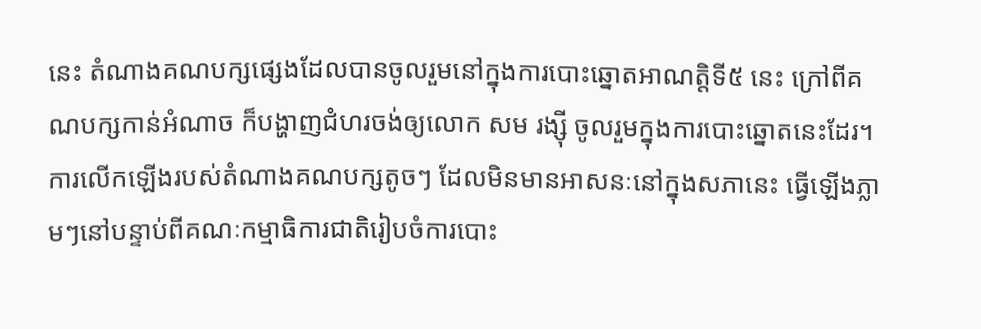នេះ តំណាងគណបក្សផ្សេងដែលបានចូលរួមនៅក្នុងការបោះឆ្នោតអាណត្តិទី៥ នេះ ក្រៅពីគណបក្សកាន់អំណាច ក៏បង្ហាញជំហរចង់ឲ្យលោក សម រង្ស៊ី ចូលរួមក្នុងការបោះឆ្នោតនេះដែរ។
ការលើកឡើងរបស់តំណាងគណបក្សតូចៗ ដែលមិនមានអាសនៈនៅក្នុងសភានេះ ធ្វើឡើងភ្លាមៗនៅបន្ទាប់ពីគណៈកម្មាធិការជាតិរៀបចំការបោះ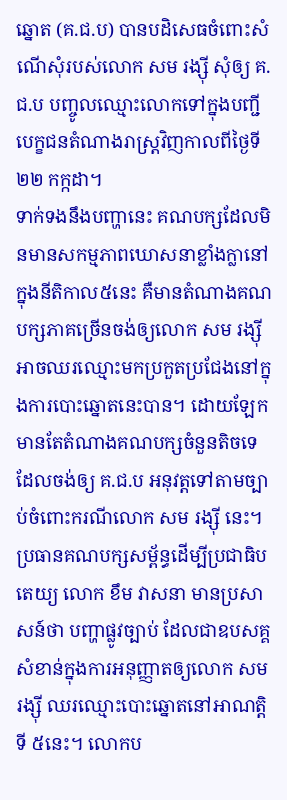ឆ្នោត (គ.ជ.ប) បានបដិសេធចំពោះសំណើសុំរបស់លោក សម រង្ស៊ី សុំឲ្យ គ.ជ.ប បញ្ចូលឈ្មោះលោកទៅក្នុងបញ្ជីបេក្ខជនតំណាងរាស្ត្រវិញកាលពីថ្ងៃទី ២២ កក្កដា។
ទាក់ទងនឹងបញ្ហានេះ គណបក្សដែលមិនមានសកម្មភាពឃោសនាខ្លាំងក្លានៅក្នុងនីតិកាល៥នេះ គឺមានតំណាងគណបក្សភាគច្រើនចង់ឲ្យលោក សម រង្ស៊ី អាចឈរឈ្មោះមកប្រកួតប្រជែងនៅក្នុងការបោះឆ្នោតនេះបាន។ ដោយឡែកមានតែតំណាងគណបក្សចំនួនតិចទេ ដែលចង់ឲ្យ គ.ជ.ប អនុវត្តទៅតាមច្បាប់ចំពោះករណីលោក សម រង្ស៊ី នេះ។
ប្រធានគណបក្សសម្ព័ន្ធដើម្បីប្រជាធិបតេយ្យ លោក ខឹម វាសនា មានប្រសាសន៍ថា បញ្ហាផ្លូវច្បាប់ ដែលជាឧបសគ្គសំខាន់ក្នុងការអនុញ្ញាតឲ្យលោក សម រង្ស៊ី ឈរឈ្មោះបោះឆ្នោតនៅអាណត្តិទី ៥នេះ។ លោកប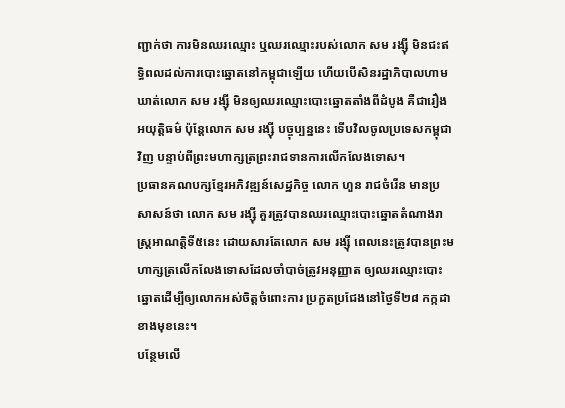ញ្ជាក់ថា ការមិនឈរឈ្មោះ ឬឈរឈ្មោះរបស់លោក សម រង្ស៊ី មិនជះឥទ្ធិពលដល់ការបោះឆ្នោតនៅកម្ពុជាឡើយ ហើយបើសិនរដ្ឋាភិបាលហាមឃាត់លោក សម រង្ស៊ី មិនឲ្យឈរឈ្មោះបោះឆ្នោតតាំងពីដំបូង គឺជារឿងអយុត្តិធម៌ ប៉ុន្តែលោក សម រង្ស៊ី បច្ចុប្បន្ននេះ ទើបវិលចូលប្រទេសកម្ពុជាវិញ បន្ទាប់ពីព្រះមហាក្សត្រព្រះរាជទានការលើកលែងទោស។
ប្រធានគណបក្សខ្មែរអភិវឌ្ឍន៍សេដ្ឋកិច្ច លោក ហួន រាជចំរើន មានប្រសាសន៍ថា លោក សម រង្ស៊ី គួរត្រូវបានឈរឈ្មោះបោះឆ្នោតតំណាងរាស្ត្រអាណត្តិទី៥នេះ ដោយសារតែលោក សម រង្ស៊ី ពេលនេះត្រូវបានព្រះមហាក្សត្រលើកលែងទោសដែលចាំបាច់ត្រូវអនុញ្ញាត ឲ្យឈរឈ្មោះបោះឆ្នោតដើម្បីឲ្យលោកអស់ចិត្តចំពោះការ ប្រកួតប្រជែងនៅថ្ងៃទី២៨ កក្កដា ខាងមុខនេះ។
បន្ថែមលើ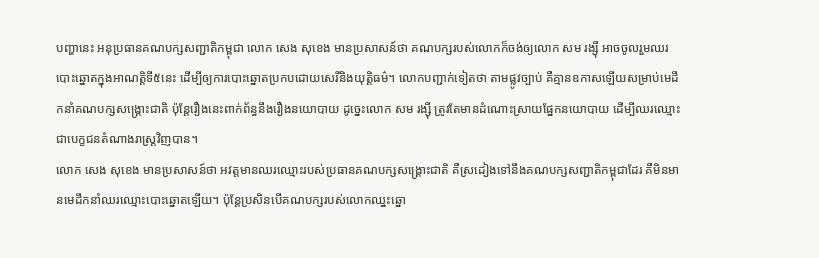បញ្ហានេះ អនុប្រធានគណបក្សសញ្ជាតិកម្ពុជា លោក សេង សុខេង មានប្រសាសន៍ថា គណបក្សរបស់លោកក៏ចង់ឲ្យលោក សម រង្ស៊ី អាចចូលរួមឈរបោះឆ្នោតក្នុងអាណត្តិទី៥នេះ ដើម្បីឲ្យការបោះឆ្នោតប្រកបដោយសេរីនិងយុត្តិធម៌។ លោកបញ្ជាក់ទៀតថា តាមផ្លូវច្បាប់ គឺគ្មានឧកាសឡើយសម្រាប់មេដឹកនាំគណបក្សសង្គ្រោះជាតិ ប៉ុន្តែរឿងនេះពាក់ព័ន្ធនឹងរឿងនយោបាយ ដូច្នេះលោក សម រង្ស៊ី ត្រូវតែមានដំណោះស្រាយផ្នែកនយោបាយ ដើម្បីឈរឈ្មោះជាបេក្ខជនតំណាងរាស្ត្រវិញបាន។
លោក សេង សុខេង មានប្រសាសន៍ថា អវត្តមានឈរឈ្មោះរបស់ប្រធានគណបក្សសង្គ្រោះជាតិ គឺស្រដៀងទៅនឹងគណបក្សសញ្ជាតិកម្ពុជាដែរ គឺមិនមានមេដឹកនាំឈរឈ្មោះបោះឆ្នោតឡើយ។ ប៉ុន្តែប្រសិនបើគណបក្សរបស់លោកឈ្នះឆ្នោ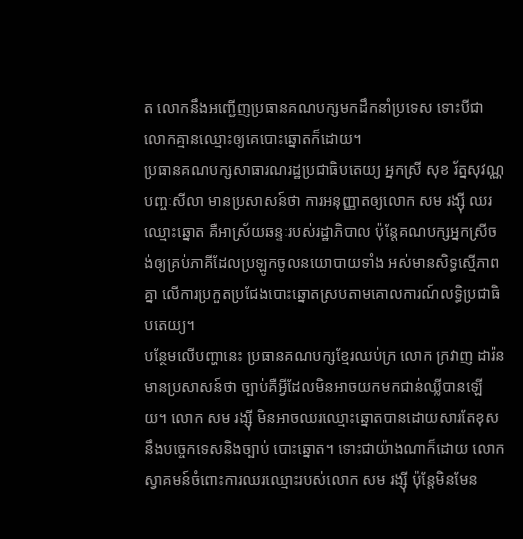ត លោកនឹងអញ្ជើញប្រធានគណបក្សមកដឹកនាំប្រទេស ទោះបីជាលោកគ្មានឈ្មោះឲ្យគេបោះឆ្នោតក៏ដោយ។
ប្រធានគណបក្សសាធារណរដ្ឋប្រជាធិបតេយ្យ អ្នកស្រី សុខ រ័ត្នសុវណ្ណបញ្ចៈសីលា មានប្រសាសន៍ថា ការអនុញ្ញាតឲ្យលោក សម រង្ស៊ី ឈរឈ្មោះឆ្នោត គឺអាស្រ័យឆន្ទៈរបស់រដ្ឋាភិបាល ប៉ុន្តែគណបក្សអ្នកស្រីចង់ឲ្យគ្រប់ភាគីដែលប្រឡូកចូលនយោបាយទាំង អស់មានសិទ្ធស្មើភាពគ្នា លើការប្រកួតប្រជែងបោះឆ្នោតស្របតាមគោលការណ៍លទ្ធិប្រជាធិបតេយ្យ។
បន្ថែមលើបញ្ហានេះ ប្រធានគណបក្សខ្មែរឈប់ក្រ លោក ក្រវាញ ដារ៉ន មានប្រសាសន៍ថា ច្បាប់គឺអ្វីដែលមិនអាចយកមកជាន់ឈ្លីបានឡើយ។ លោក សម រង្ស៊ី មិនអាចឈរឈ្មោះឆ្នោតបានដោយសារតែខុសនឹងបច្ចេកទេសនិងច្បាប់ បោះឆ្នោត។ ទោះជាយ៉ាងណាក៏ដោយ លោកស្វាគមន៍ចំពោះការឈរឈ្មោះរបស់លោក សម រង្ស៊ី ប៉ុន្តែមិនមែន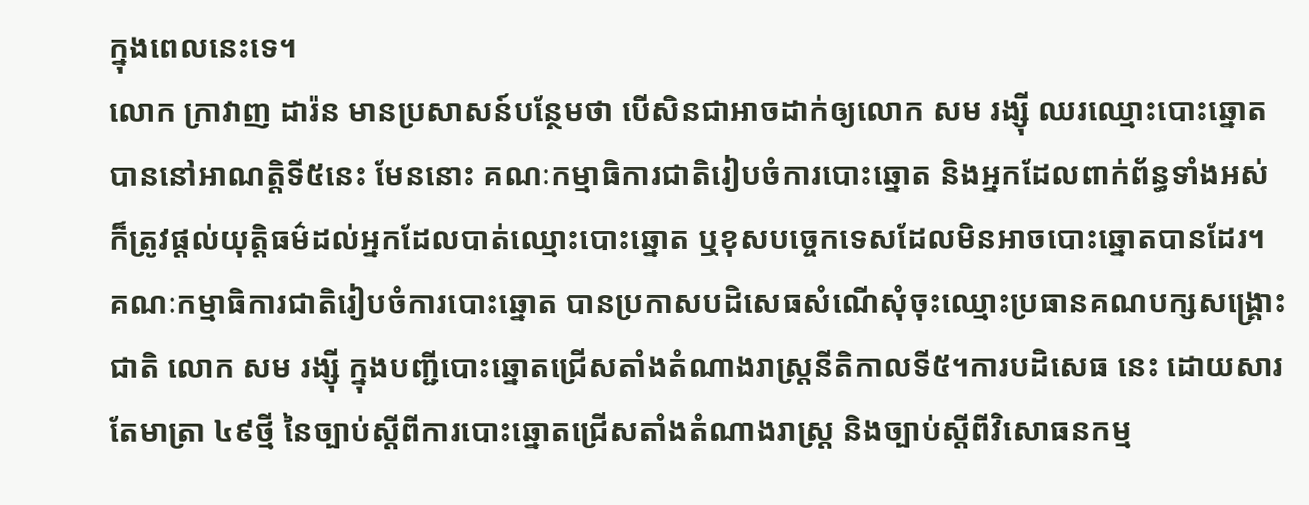ក្នុងពេលនេះទេ។
លោក ក្រាវាញ ដារ៉ន មានប្រសាសន៍បន្ថែមថា បើសិនជាអាចដាក់ឲ្យលោក សម រង្ស៊ី ឈរឈ្មោះបោះឆ្នោតបាននៅអាណត្តិទី៥នេះ មែននោះ គណៈកម្មាធិការជាតិរៀបចំការបោះឆ្នោត និងអ្នកដែលពាក់ព័ន្ធទាំងអស់ ក៏ត្រូវផ្ដល់យុត្តិធម៌ដល់អ្នកដែលបាត់ឈ្មោះបោះឆ្នោត ឬខុសបច្ចេកទេសដែលមិនអាចបោះឆ្នោតបានដែរ។
គណៈកម្មាធិការជាតិរៀបចំការបោះឆ្នោត បានប្រកាសបដិសេធសំណើសុំចុះឈ្មោះប្រធានគណបក្សសង្គ្រោះជាតិ លោក សម រង្ស៊ី ក្នុងបញ្ជីបោះឆ្នោតជ្រើសតាំងតំណាងរាស្ត្រនីតិកាលទី៥។ការបដិសេធ នេះ ដោយសារតែមាត្រា ៤៩ថ្មី នៃច្បាប់ស្ដីពីការបោះឆ្នោតជ្រើសតាំងតំណាងរាស្ត្រ និងច្បាប់ស្តីពីវិសោធនកម្ម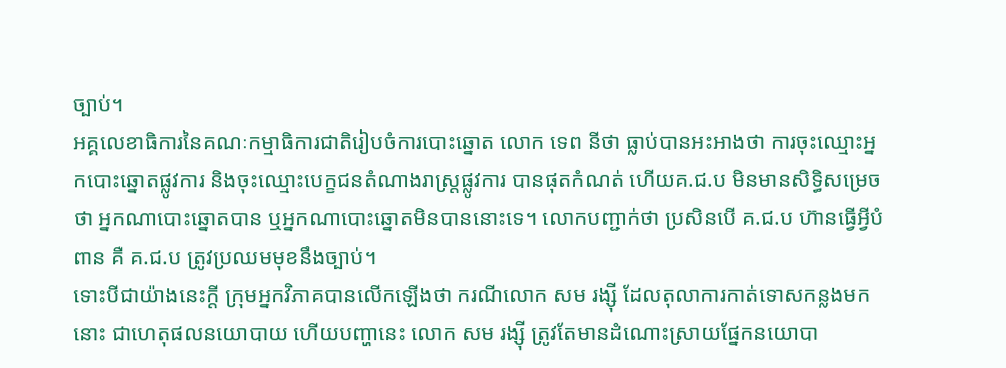ច្បាប់។
អគ្គលេខាធិការនៃគណៈកម្មាធិការជាតិរៀបចំការបោះឆ្នោត លោក ទេព នីថា ធ្លាប់បានអះអាងថា ការចុះឈ្មោះអ្នកបោះឆ្នោតផ្លូវការ និងចុះឈ្មោះបេក្ខជនតំណាងរាស្ត្រផ្លូវការ បានផុតកំណត់ ហើយគ.ជ.ប មិនមានសិទ្ធិសម្រេចថា អ្នកណាបោះឆ្នោតបាន ឬអ្នកណាបោះឆ្នោតមិនបាននោះទេ។ លោកបញ្ជាក់ថា ប្រសិនបើ គ.ជ.ប ហ៊ានធ្វើអ្វីបំពាន គឺ គ.ជ.ប ត្រូវប្រឈមមុខនឹងច្បាប់។
ទោះបីជាយ៉ាងនេះក្ដី ក្រុមអ្នកវិភាគបានលើកឡើងថា ករណីលោក សម រង្ស៊ី ដែលតុលាការកាត់ទោសកន្លងមកនោះ ជាហេតុផលនយោបាយ ហើយបញ្ហានេះ លោក សម រង្ស៊ី ត្រូវតែមានដំណោះស្រាយផ្នែកនយោបា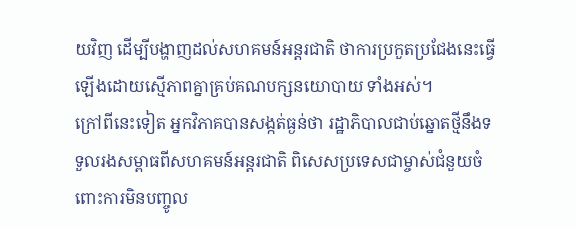យវិញ ដើម្បីបង្ហាញដល់សហគមន៍អន្តរជាតិ ថាការប្រកួតប្រជែងនេះធ្វើឡើងដោយស្មើភាពគ្នាគ្រប់គណបក្សនយោបាយ ទាំងអស់។
ក្រៅពីនេះទៀត អ្នកវិភាគបានសង្កត់ធ្ងន់ថា រដ្ឋាភិបាលជាប់ឆ្នោតថ្មីនឹងទទួលរងសម្ពាធពីសហគមន៍អន្តរជាតិ ពិសេសប្រទេសជាម្ចាស់ជំនួយចំពោះការមិនបញ្ចូល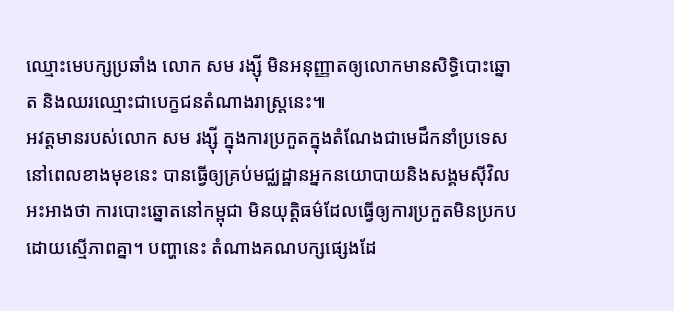ឈ្មោះមេបក្សប្រឆាំង លោក សម រង្ស៊ី មិនអនុញ្ញាតឲ្យលោកមានសិទ្ធិបោះឆ្នោត និងឈរឈ្មោះជាបេក្ខជនតំណាងរាស្ត្រនេះ៕
អវត្តមានរបស់លោក សម រង្ស៊ី ក្នុងការប្រកួតក្នុងតំណែងជាមេដឹកនាំប្រទេសនៅពេលខាងមុខនេះ បានធ្វើឲ្យគ្រប់មជ្ឈដ្ឋានអ្នកនយោបាយនិងសង្គមស៊ីវិលអះអាងថា ការបោះឆ្នោតនៅកម្ពុជា មិនយុត្តិធម៌ដែលធ្វើឲ្យការប្រកួតមិនប្រកបដោយស្មើភាពគ្នា។ បញ្ហានេះ តំណាងគណបក្សផ្សេងដែ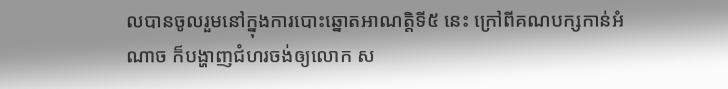លបានចូលរួមនៅក្នុងការបោះឆ្នោតអាណត្តិទី៥ នេះ ក្រៅពីគណបក្សកាន់អំណាច ក៏បង្ហាញជំហរចង់ឲ្យលោក ស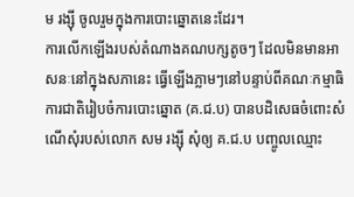ម រង្ស៊ី ចូលរួមក្នុងការបោះឆ្នោតនេះដែរ។
ការលើកឡើងរបស់តំណាងគណបក្សតូចៗ ដែលមិនមានអាសនៈនៅក្នុងសភានេះ ធ្វើឡើងភ្លាមៗនៅបន្ទាប់ពីគណៈកម្មាធិការជាតិរៀបចំការបោះឆ្នោត (គ.ជ.ប) បានបដិសេធចំពោះសំណើសុំរបស់លោក សម រង្ស៊ី សុំឲ្យ គ.ជ.ប បញ្ចូលឈ្មោះ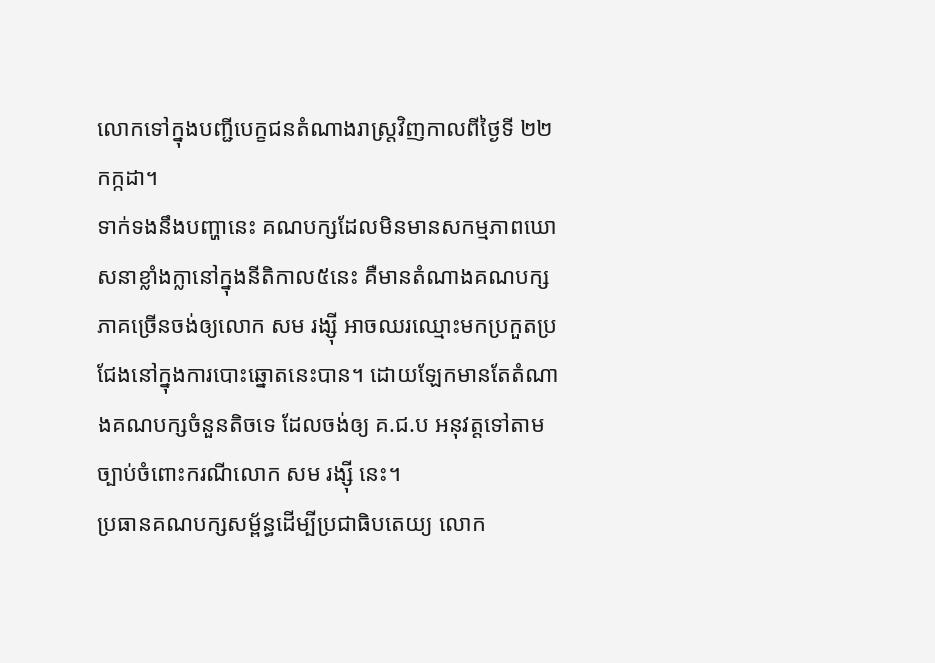លោកទៅក្នុងបញ្ជីបេក្ខជនតំណាងរាស្ត្រវិញកាលពីថ្ងៃទី ២២ កក្កដា។
ទាក់ទងនឹងបញ្ហានេះ គណបក្សដែលមិនមានសកម្មភាពឃោសនាខ្លាំងក្លានៅក្នុងនីតិកាល៥នេះ គឺមានតំណាងគណបក្សភាគច្រើនចង់ឲ្យលោក សម រង្ស៊ី អាចឈរឈ្មោះមកប្រកួតប្រជែងនៅក្នុងការបោះឆ្នោតនេះបាន។ ដោយឡែកមានតែតំណាងគណបក្សចំនួនតិចទេ ដែលចង់ឲ្យ គ.ជ.ប អនុវត្តទៅតាមច្បាប់ចំពោះករណីលោក សម រង្ស៊ី នេះ។
ប្រធានគណបក្សសម្ព័ន្ធដើម្បីប្រជាធិបតេយ្យ លោក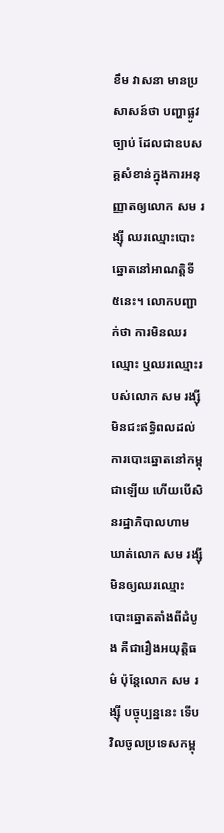ខឹម វាសនា មានប្រសាសន៍ថា បញ្ហាផ្លូវច្បាប់ ដែលជាឧបសគ្គសំខាន់ក្នុងការអនុញ្ញាតឲ្យលោក សម រង្ស៊ី ឈរឈ្មោះបោះឆ្នោតនៅអាណត្តិទី ៥នេះ។ លោកបញ្ជាក់ថា ការមិនឈរឈ្មោះ ឬឈរឈ្មោះរបស់លោក សម រង្ស៊ី មិនជះឥទ្ធិពលដល់ការបោះឆ្នោតនៅកម្ពុជាឡើយ ហើយបើសិនរដ្ឋាភិបាលហាមឃាត់លោក សម រង្ស៊ី មិនឲ្យឈរឈ្មោះបោះឆ្នោតតាំងពីដំបូង គឺជារឿងអយុត្តិធម៌ ប៉ុន្តែលោក សម រង្ស៊ី បច្ចុប្បន្ននេះ ទើបវិលចូលប្រទេសកម្ពុ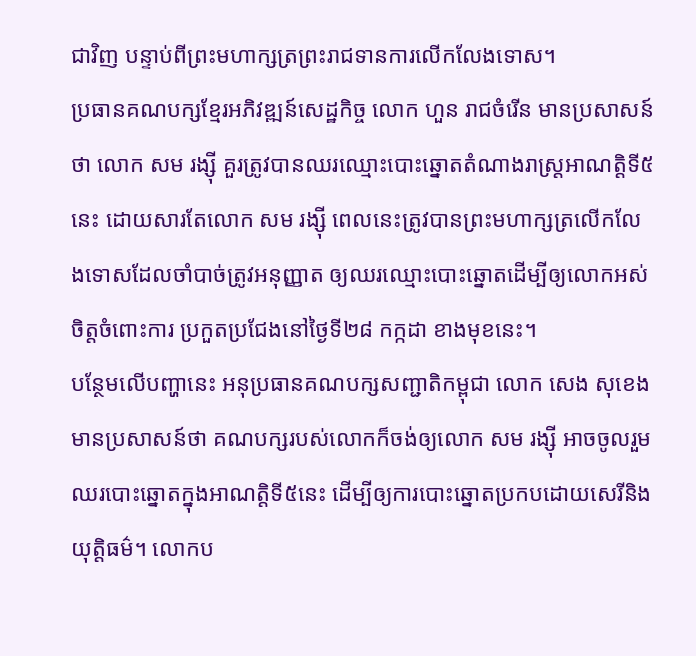ជាវិញ បន្ទាប់ពីព្រះមហាក្សត្រព្រះរាជទានការលើកលែងទោស។
ប្រធានគណបក្សខ្មែរអភិវឌ្ឍន៍សេដ្ឋកិច្ច លោក ហួន រាជចំរើន មានប្រសាសន៍ថា លោក សម រង្ស៊ី គួរត្រូវបានឈរឈ្មោះបោះឆ្នោតតំណាងរាស្ត្រអាណត្តិទី៥នេះ ដោយសារតែលោក សម រង្ស៊ី ពេលនេះត្រូវបានព្រះមហាក្សត្រលើកលែងទោសដែលចាំបាច់ត្រូវអនុញ្ញាត ឲ្យឈរឈ្មោះបោះឆ្នោតដើម្បីឲ្យលោកអស់ចិត្តចំពោះការ ប្រកួតប្រជែងនៅថ្ងៃទី២៨ កក្កដា ខាងមុខនេះ។
បន្ថែមលើបញ្ហានេះ អនុប្រធានគណបក្សសញ្ជាតិកម្ពុជា លោក សេង សុខេង មានប្រសាសន៍ថា គណបក្សរបស់លោកក៏ចង់ឲ្យលោក សម រង្ស៊ី អាចចូលរួមឈរបោះឆ្នោតក្នុងអាណត្តិទី៥នេះ ដើម្បីឲ្យការបោះឆ្នោតប្រកបដោយសេរីនិងយុត្តិធម៌។ លោកប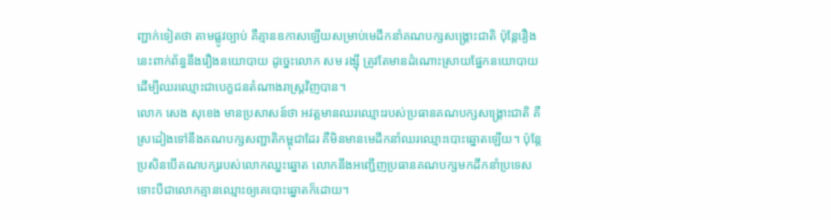ញ្ជាក់ទៀតថា តាមផ្លូវច្បាប់ គឺគ្មានឧកាសឡើយសម្រាប់មេដឹកនាំគណបក្សសង្គ្រោះជាតិ ប៉ុន្តែរឿងនេះពាក់ព័ន្ធនឹងរឿងនយោបាយ ដូច្នេះលោក សម រង្ស៊ី ត្រូវតែមានដំណោះស្រាយផ្នែកនយោបាយ ដើម្បីឈរឈ្មោះជាបេក្ខជនតំណាងរាស្ត្រវិញបាន។
លោក សេង សុខេង មានប្រសាសន៍ថា អវត្តមានឈរឈ្មោះរបស់ប្រធានគណបក្សសង្គ្រោះជាតិ គឺស្រដៀងទៅនឹងគណបក្សសញ្ជាតិកម្ពុជាដែរ គឺមិនមានមេដឹកនាំឈរឈ្មោះបោះឆ្នោតឡើយ។ ប៉ុន្តែប្រសិនបើគណបក្សរបស់លោកឈ្នះឆ្នោត លោកនឹងអញ្ជើញប្រធានគណបក្សមកដឹកនាំប្រទេស ទោះបីជាលោកគ្មានឈ្មោះឲ្យគេបោះឆ្នោតក៏ដោយ។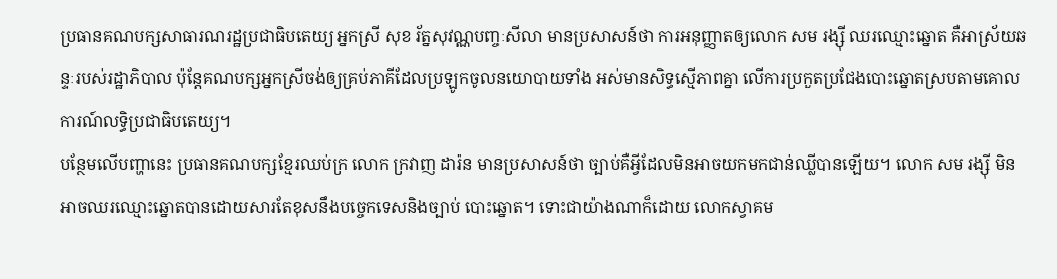ប្រធានគណបក្សសាធារណរដ្ឋប្រជាធិបតេយ្យ អ្នកស្រី សុខ រ័ត្នសុវណ្ណបញ្ចៈសីលា មានប្រសាសន៍ថា ការអនុញ្ញាតឲ្យលោក សម រង្ស៊ី ឈរឈ្មោះឆ្នោត គឺអាស្រ័យឆន្ទៈរបស់រដ្ឋាភិបាល ប៉ុន្តែគណបក្សអ្នកស្រីចង់ឲ្យគ្រប់ភាគីដែលប្រឡូកចូលនយោបាយទាំង អស់មានសិទ្ធស្មើភាពគ្នា លើការប្រកួតប្រជែងបោះឆ្នោតស្របតាមគោលការណ៍លទ្ធិប្រជាធិបតេយ្យ។
បន្ថែមលើបញ្ហានេះ ប្រធានគណបក្សខ្មែរឈប់ក្រ លោក ក្រវាញ ដារ៉ន មានប្រសាសន៍ថា ច្បាប់គឺអ្វីដែលមិនអាចយកមកជាន់ឈ្លីបានឡើយ។ លោក សម រង្ស៊ី មិនអាចឈរឈ្មោះឆ្នោតបានដោយសារតែខុសនឹងបច្ចេកទេសនិងច្បាប់ បោះឆ្នោត។ ទោះជាយ៉ាងណាក៏ដោយ លោកស្វាគម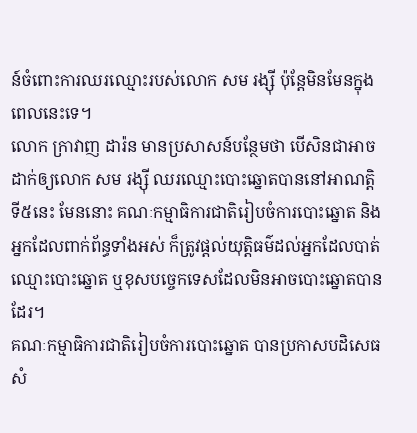ន៍ចំពោះការឈរឈ្មោះរបស់លោក សម រង្ស៊ី ប៉ុន្តែមិនមែនក្នុងពេលនេះទេ។
លោក ក្រាវាញ ដារ៉ន មានប្រសាសន៍បន្ថែមថា បើសិនជាអាចដាក់ឲ្យលោក សម រង្ស៊ី ឈរឈ្មោះបោះឆ្នោតបាននៅអាណត្តិទី៥នេះ មែននោះ គណៈកម្មាធិការជាតិរៀបចំការបោះឆ្នោត និងអ្នកដែលពាក់ព័ន្ធទាំងអស់ ក៏ត្រូវផ្ដល់យុត្តិធម៌ដល់អ្នកដែលបាត់ឈ្មោះបោះឆ្នោត ឬខុសបច្ចេកទេសដែលមិនអាចបោះឆ្នោតបានដែរ។
គណៈកម្មាធិការជាតិរៀបចំការបោះឆ្នោត បានប្រកាសបដិសេធសំ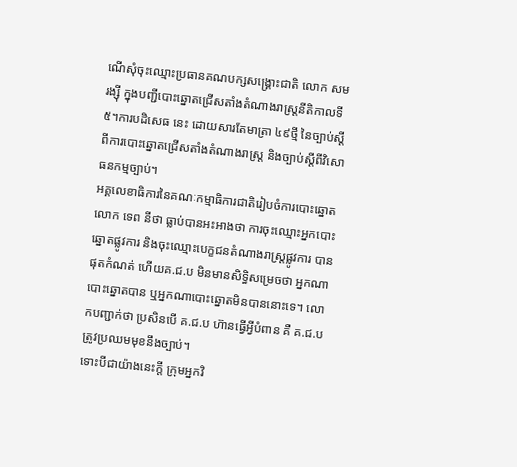ណើសុំចុះឈ្មោះប្រធានគណបក្សសង្គ្រោះជាតិ លោក សម រង្ស៊ី ក្នុងបញ្ជីបោះឆ្នោតជ្រើសតាំងតំណាងរាស្ត្រនីតិកាលទី៥។ការបដិសេធ នេះ ដោយសារតែមាត្រា ៤៩ថ្មី នៃច្បាប់ស្ដីពីការបោះឆ្នោតជ្រើសតាំងតំណាងរាស្ត្រ និងច្បាប់ស្តីពីវិសោធនកម្មច្បាប់។
អគ្គលេខាធិការនៃគណៈកម្មាធិការជាតិរៀបចំការបោះឆ្នោត លោក ទេព នីថា ធ្លាប់បានអះអាងថា ការចុះឈ្មោះអ្នកបោះឆ្នោតផ្លូវការ និងចុះឈ្មោះបេក្ខជនតំណាងរាស្ត្រផ្លូវការ បានផុតកំណត់ ហើយគ.ជ.ប មិនមានសិទ្ធិសម្រេចថា អ្នកណាបោះឆ្នោតបាន ឬអ្នកណាបោះឆ្នោតមិនបាននោះទេ។ លោកបញ្ជាក់ថា ប្រសិនបើ គ.ជ.ប ហ៊ានធ្វើអ្វីបំពាន គឺ គ.ជ.ប ត្រូវប្រឈមមុខនឹងច្បាប់។
ទោះបីជាយ៉ាងនេះក្ដី ក្រុមអ្នកវិ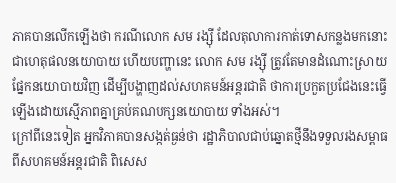ភាគបានលើកឡើងថា ករណីលោក សម រង្ស៊ី ដែលតុលាការកាត់ទោសកន្លងមកនោះ ជាហេតុផលនយោបាយ ហើយបញ្ហានេះ លោក សម រង្ស៊ី ត្រូវតែមានដំណោះស្រាយផ្នែកនយោបាយវិញ ដើម្បីបង្ហាញដល់សហគមន៍អន្តរជាតិ ថាការប្រកួតប្រជែងនេះធ្វើឡើងដោយស្មើភាពគ្នាគ្រប់គណបក្សនយោបាយ ទាំងអស់។
ក្រៅពីនេះទៀត អ្នកវិភាគបានសង្កត់ធ្ងន់ថា រដ្ឋាភិបាលជាប់ឆ្នោតថ្មីនឹងទទួលរងសម្ពាធពីសហគមន៍អន្តរជាតិ ពិសេស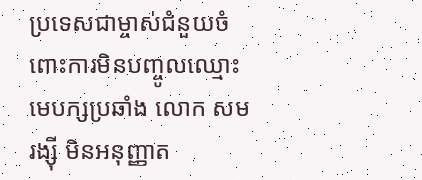ប្រទេសជាម្ចាស់ជំនួយចំពោះការមិនបញ្ចូលឈ្មោះមេបក្សប្រឆាំង លោក សម រង្ស៊ី មិនអនុញ្ញាត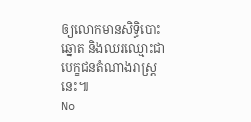ឲ្យលោកមានសិទ្ធិបោះឆ្នោត និងឈរឈ្មោះជាបេក្ខជនតំណាងរាស្ត្រនេះ៕
No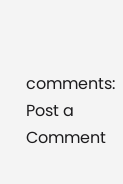comments:
Post a Comment